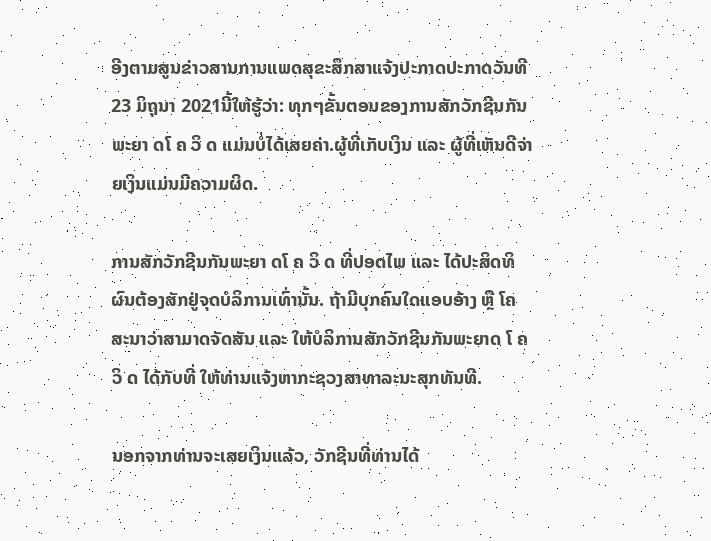ອີງຕາມສູນຂ່າວສານການແພດສຸຂະສຶກສາແຈ້ງປະກາດປະກາດວັນທີ 23 ມິຖຸນາ 2021ນີ້ໃຫ້ຮູ້ວ່າ: ທຸກໆຂັ້ນຕອນຂອງການສັກວັກຊີນກັນພະຍາ ດໂ ຄ ວິ ດ ແມ່ນບໍ່ໄດ້ເສຍຄ່າ.ຜູ້ທີ່ເກັບເງິນ ແລະ ຜູ້ທີ່ເຫັນດີຈ່າຍເງິນແມ່ນມີຄວາມຜິດ.

ການສັກວັກຊີນກັນພະຍາ ດໂ ຄ ວິ ດ ທີ່ປອດໄພ ແລະ ໄດ້ປະສິດທິຜົນຕ້ອງສັກຢູ່ຈຸດບໍລິການເທົ່ານັ້ນ. ຖ້າມີບຸກຄົນໃດແອບອ້າງ ຫຼື ໂຄສະນາວ່າສາມາດຈັດສັນ ແລະ ໃຫ້ບໍລິການສັກວັກຊີນກັນພະຍາດ ໂ ຄວິ ດ ໄດ້ກັບທີ່ ໃຫ້ທ່ານແຈ້ງຫາກະຊວງສາທາລະນະສຸກທັນທີ.

ນອກຈາກທ່ານຈະເສຍເງິນແລ້ວ, ວັກຊີນທີ່ທ່ານໄດ້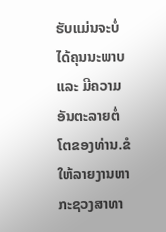ຮັບແມ່ນຈະບໍ່ໄດ້ຄຸນນະພາບ ແລະ ມີຄວາມອັນຕະລາຍຕໍ່ໂຕຂອງທ່ານ.ຂໍໃຫ້ລາຍງານຫາກະຊວງສາທາ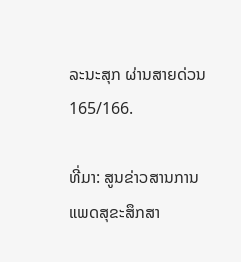ລະນະສຸກ ຜ່ານສາຍດ່ວນ 165/166.

ທີ່ມາ: ສູນຂ່າວສານການແພດສຸຂະສຶກສາ